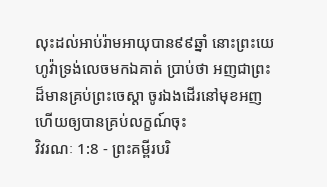លុះដល់អាប់រ៉ាមអាយុបាន៩៩ឆ្នាំ នោះព្រះយេហូវ៉ាទ្រង់លេចមកឯគាត់ ប្រាប់ថា អញជាព្រះដ៏មានគ្រប់ព្រះចេស្តា ចូរឯងដើរនៅមុខអញ ហើយឲ្យបានគ្រប់លក្ខណ៍ចុះ
វិវរណៈ 1:8 - ព្រះគម្ពីរបរិ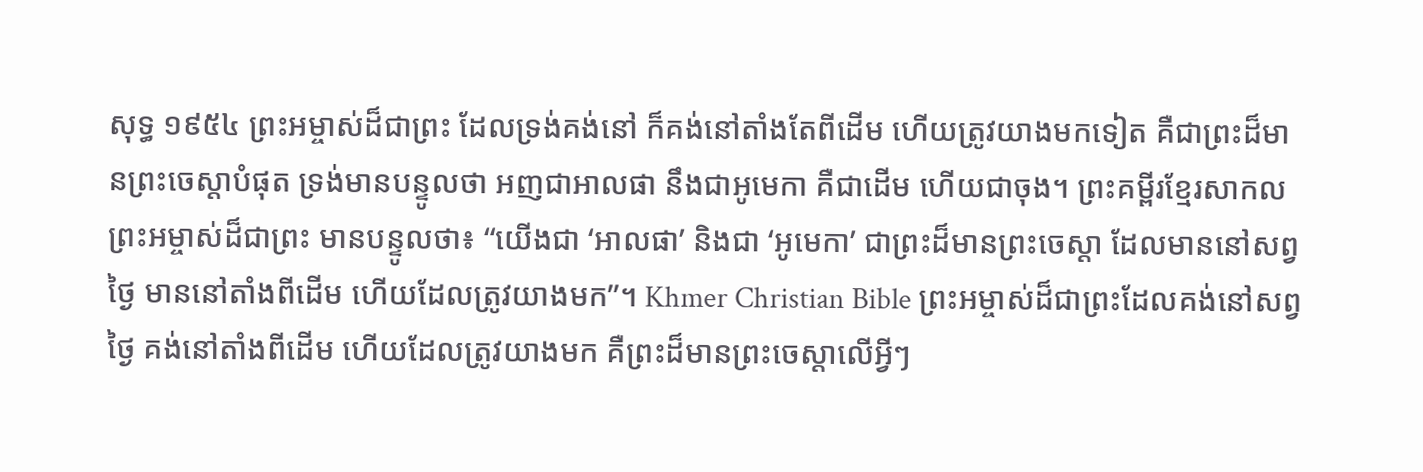សុទ្ធ ១៩៥៤ ព្រះអម្ចាស់ដ៏ជាព្រះ ដែលទ្រង់គង់នៅ ក៏គង់នៅតាំងតែពីដើម ហើយត្រូវយាងមកទៀត គឺជាព្រះដ៏មានព្រះចេស្តាបំផុត ទ្រង់មានបន្ទូលថា អញជាអាលផា នឹងជាអូមេកា គឺជាដើម ហើយជាចុង។ ព្រះគម្ពីរខ្មែរសាកល ព្រះអម្ចាស់ដ៏ជាព្រះ មានបន្ទូលថា៖ “យើងជា ‘អាលផា’ និងជា ‘អូមេកា’ ជាព្រះដ៏មានព្រះចេស្ដា ដែលមាននៅសព្វថ្ងៃ មាននៅតាំងពីដើម ហើយដែលត្រូវយាងមក”។ Khmer Christian Bible ព្រះអម្ចាស់ដ៏ជាព្រះដែលគង់នៅសព្វថ្ងៃ គង់នៅតាំងពីដើម ហើយដែលត្រូវយាងមក គឺព្រះដ៏មានព្រះចេស្ដាលើអ្វីៗ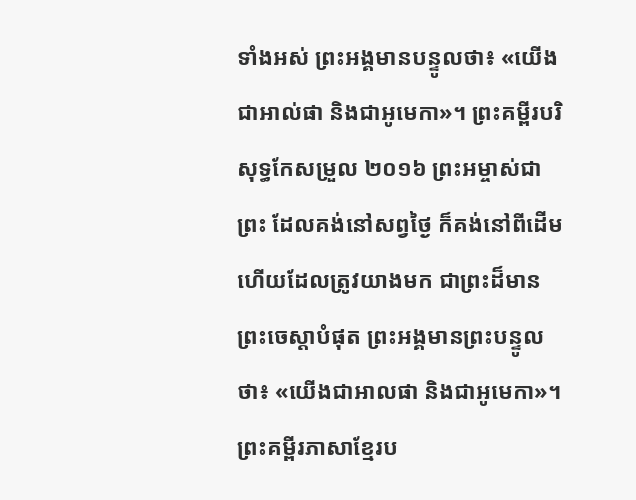ទាំងអស់ ព្រះអង្គមានបន្ទូលថា៖ «យើងជាអាល់ផា និងជាអូមេកា»។ ព្រះគម្ពីរបរិសុទ្ធកែសម្រួល ២០១៦ ព្រះអម្ចាស់ជាព្រះ ដែលគង់នៅសព្វថ្ងៃ ក៏គង់នៅពីដើម ហើយដែលត្រូវយាងមក ជាព្រះដ៏មានព្រះចេស្តាបំផុត ព្រះអង្គមានព្រះបន្ទូលថា៖ «យើងជាអាលផា និងជាអូមេកា»។ ព្រះគម្ពីរភាសាខ្មែរប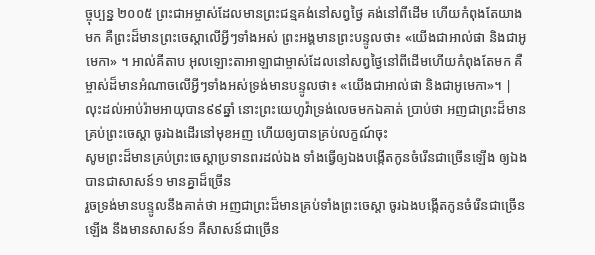ច្ចុប្បន្ន ២០០៥ ព្រះជាអម្ចាស់ដែលមានព្រះជន្មគង់នៅសព្វថ្ងៃ គង់នៅពីដើម ហើយកំពុងតែយាងមក គឺព្រះដ៏មានព្រះចេស្ដាលើអ្វីៗទាំងអស់ ព្រះអង្គមានព្រះបន្ទូលថា៖ «យើងជាអាល់ផា និងជាអូមេកា» ។ អាល់គីតាប អុលឡោះតាអាឡាជាម្ចាស់ដែលនៅសព្វថ្ងៃនៅពីដើមហើយកំពុងតែមក គឺម្ចាស់ដ៏មានអំណាចលើអ្វីៗទាំងអស់ទ្រង់មានបន្ទូលថា៖ «យើងជាអាល់ផា និងជាអូមេកា»។ |
លុះដល់អាប់រ៉ាមអាយុបាន៩៩ឆ្នាំ នោះព្រះយេហូវ៉ាទ្រង់លេចមកឯគាត់ ប្រាប់ថា អញជាព្រះដ៏មានគ្រប់ព្រះចេស្តា ចូរឯងដើរនៅមុខអញ ហើយឲ្យបានគ្រប់លក្ខណ៍ចុះ
សូមព្រះដ៏មានគ្រប់ព្រះចេស្តាប្រទានពរដល់ឯង ទាំងធ្វើឲ្យឯងបង្កើតកូនចំរើនជាច្រើនឡើង ឲ្យឯងបានជាសាសន៍១ មានគ្នាដ៏ច្រើន
រួចទ្រង់មានបន្ទូលនឹងគាត់ថា អញជាព្រះដ៏មានគ្រប់ទាំងព្រះចេស្តា ចូរឯងបង្កើតកូនចំរើនជាច្រើនឡើង នឹងមានសាសន៍១ គឺសាសន៍ជាច្រើន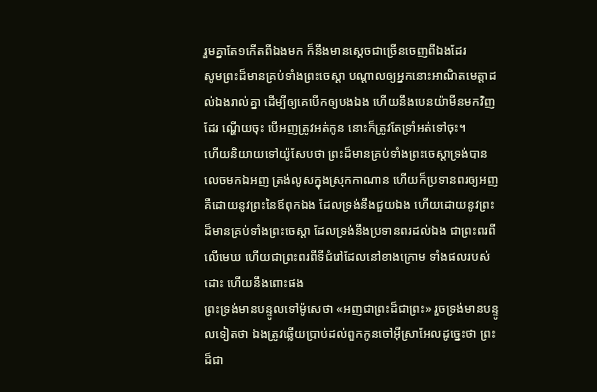រួមគ្នាតែ១កើតពីឯងមក ក៏នឹងមានស្តេចជាច្រើនចេញពីឯងដែរ
សូមព្រះដ៏មានគ្រប់ទាំងព្រះចេស្តា បណ្តាលឲ្យអ្នកនោះអាណិតមេត្តាដល់ឯងរាល់គ្នា ដើម្បីឲ្យគេបើកឲ្យបងឯង ហើយនឹងបេនយ៉ាមីនមកវិញដែរ ណ្ហើយចុះ បើអញត្រូវអត់កូន នោះក៏ត្រូវតែទ្រាំអត់ទៅចុះ។
ហើយនិយាយទៅយ៉ូសែបថា ព្រះដ៏មានគ្រប់ទាំងព្រះចេស្តាទ្រង់បានលេចមកឯអញ ត្រង់លូសក្នុងស្រុកកាណាន ហើយក៏ប្រទានពរឲ្យអញ
គឺដោយនូវព្រះនៃឪពុកឯង ដែលទ្រង់នឹងជួយឯង ហើយដោយនូវព្រះដ៏មានគ្រប់ទាំងព្រះចេស្តា ដែលទ្រង់នឹងប្រទានពរដល់ឯង ជាព្រះពរពីលើមេឃ ហើយជាព្រះពរពីទីជំរៅដែលនៅខាងក្រោម ទាំងផលរបស់ដោះ ហើយនឹងពោះផង
ព្រះទ្រង់មានបន្ទូលទៅម៉ូសេថា «អញជាព្រះដ៏ជាព្រះ» រួចទ្រង់មានបន្ទូលទៀតថា ឯងត្រូវឆ្លើយប្រាប់ដល់ពួកកូនចៅអ៊ីស្រាអែលដូច្នេះថា ព្រះដ៏ជា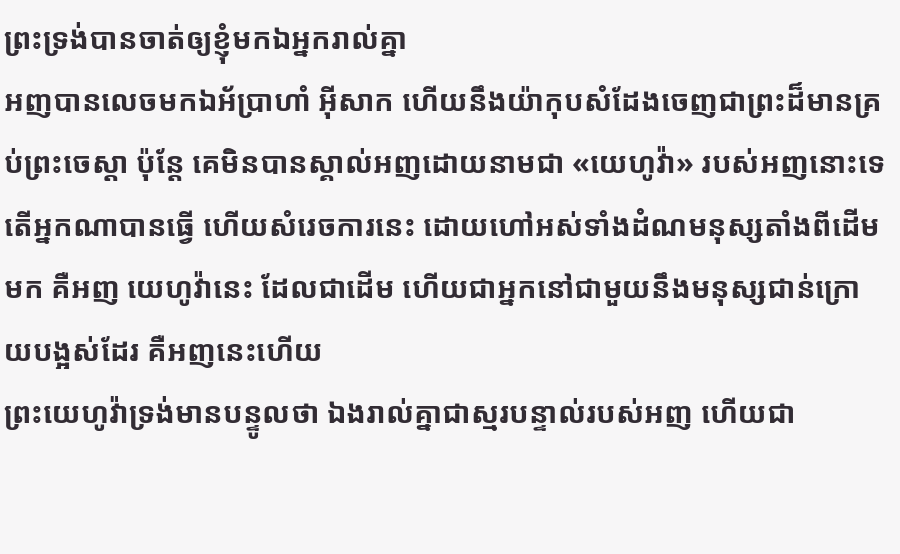ព្រះទ្រង់បានចាត់ឲ្យខ្ញុំមកឯអ្នករាល់គ្នា
អញបានលេចមកឯអ័ប្រាហាំ អ៊ីសាក ហើយនឹងយ៉ាកុបសំដែងចេញជាព្រះដ៏មានគ្រប់ព្រះចេស្តា ប៉ុន្តែ គេមិនបានស្គាល់អញដោយនាមជា «យេហូវ៉ា» របស់អញនោះទេ
តើអ្នកណាបានធ្វើ ហើយសំរេចការនេះ ដោយហៅអស់ទាំងដំណមនុស្សតាំងពីដើមមក គឺអញ យេហូវ៉ានេះ ដែលជាដើម ហើយជាអ្នកនៅជាមួយនឹងមនុស្សជាន់ក្រោយបង្អស់ដែរ គឺអញនេះហើយ
ព្រះយេហូវ៉ាទ្រង់មានបន្ទូលថា ឯងរាល់គ្នាជាស្មរបន្ទាល់របស់អញ ហើយជា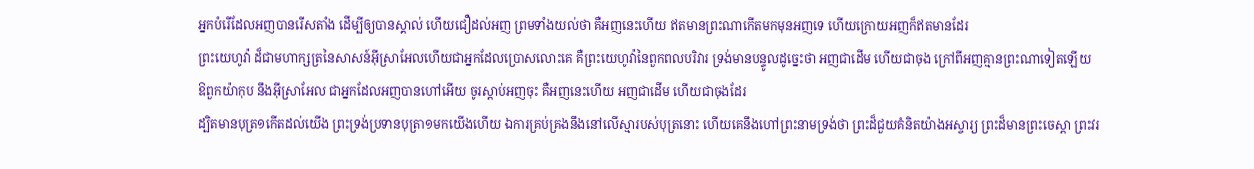អ្នកបំរើដែលអញបានរើសតាំង ដើម្បីឲ្យបានស្គាល់ ហើយជឿដល់អញ ព្រមទាំងយល់ថា គឺអញនេះហើយ ឥតមានព្រះណាកើតមកមុនអញទេ ហើយក្រោយអញក៏ឥតមានដែរ
ព្រះយេហូវ៉ា ដ៏ជាមហាក្សត្រនៃសាសន៍អ៊ីស្រាអែលហើយជាអ្នកដែលប្រោសលោះគេ គឺព្រះយេហូវ៉ានៃពួកពលបរិវារ ទ្រង់មានបន្ទូលដូច្នេះថា អញជាដើម ហើយជាចុង ក្រៅពីអញគ្មានព្រះណាទៀតឡើយ
ឱពួកយ៉ាកុប នឹងអ៊ីស្រាអែល ជាអ្នកដែលអញបានហៅអើយ ចូរស្តាប់អញចុះ គឺអញនេះហើយ អញជាដើម ហើយជាចុងដែរ
ដ្បិតមានបុត្រ១កើតដល់យើង ព្រះទ្រង់ប្រទានបុត្រា១មកយើងហើយ ឯការគ្រប់គ្រងនឹងនៅលើស្មារបស់បុត្រនោះ ហើយគេនឹងហៅព្រះនាមទ្រង់ថា ព្រះដ៏ជួយគំនិតយ៉ាងអស្ចារ្យ ព្រះដ៏មានព្រះចេស្តា ព្រះវរ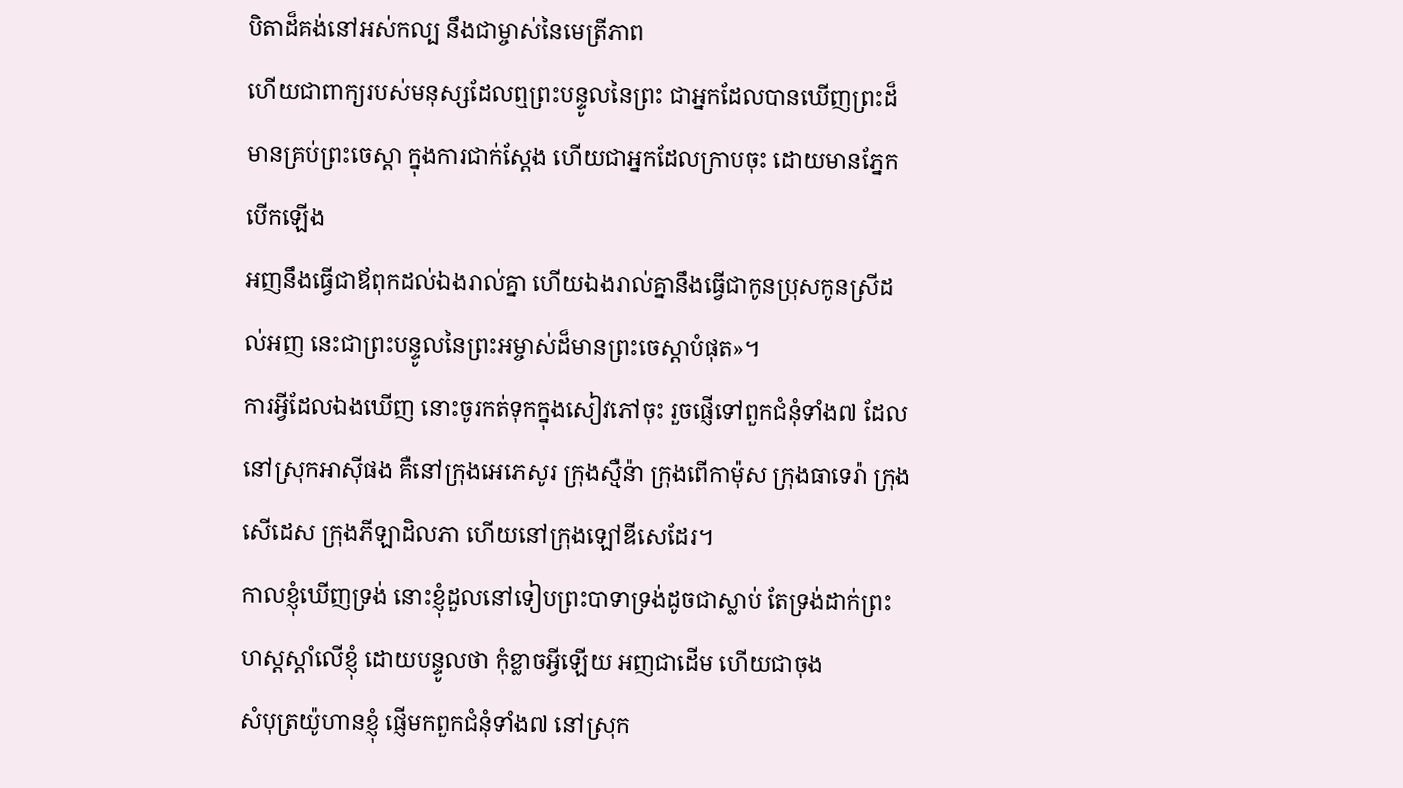បិតាដ៏គង់នៅអស់កល្ប នឹងជាម្ចាស់នៃមេត្រីភាព
ហើយជាពាក្យរបស់មនុស្សដែលឮព្រះបន្ទូលនៃព្រះ ជាអ្នកដែលបានឃើញព្រះដ៏មានគ្រប់ព្រះចេស្តា ក្នុងការជាក់ស្តែង ហើយជាអ្នកដែលក្រាបចុះ ដោយមានភ្នែកបើកឡើង
អញនឹងធ្វើជាឪពុកដល់ឯងរាល់គ្នា ហើយឯងរាល់គ្នានឹងធ្វើជាកូនប្រុសកូនស្រីដល់អញ នេះជាព្រះបន្ទូលនៃព្រះអម្ចាស់ដ៏មានព្រះចេស្តាបំផុត»។
ការអ្វីដែលឯងឃើញ នោះចូរកត់ទុកក្នុងសៀវភៅចុះ រួចផ្ញើទៅពួកជំនុំទាំង៧ ដែលនៅស្រុកអាស៊ីផង គឺនៅក្រុងអេភេសូរ ក្រុងស្មឺន៉ា ក្រុងពើកាម៉ុស ក្រុងធាទេរ៉ា ក្រុងសើដេស ក្រុងភីឡាដិលភា ហើយនៅក្រុងឡៅឌីសេដែរ។
កាលខ្ញុំឃើញទ្រង់ នោះខ្ញុំដួលនៅទៀបព្រះបាទាទ្រង់ដូចជាស្លាប់ តែទ្រង់ដាក់ព្រះហស្តស្តាំលើខ្ញុំ ដោយបន្ទូលថា កុំខ្លាចអ្វីឡើយ អញជាដើម ហើយជាចុង
សំបុត្រយ៉ូហានខ្ញុំ ផ្ញើមកពួកជំនុំទាំង៧ នៅស្រុក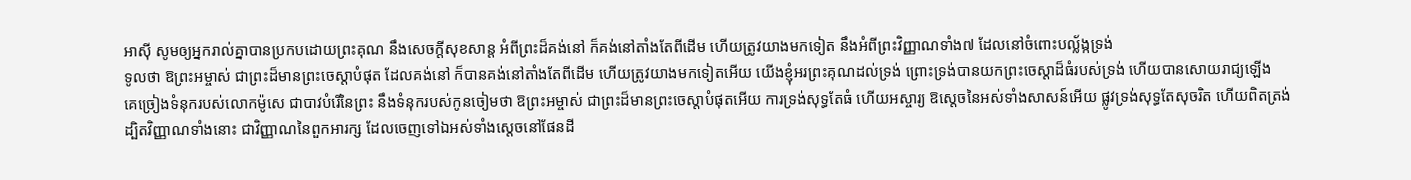អាស៊ី សូមឲ្យអ្នករាល់គ្នាបានប្រកបដោយព្រះគុណ នឹងសេចក្ដីសុខសាន្ត អំពីព្រះដ៏គង់នៅ ក៏គង់នៅតាំងតែពីដើម ហើយត្រូវយាងមកទៀត នឹងអំពីព្រះវិញ្ញាណទាំង៧ ដែលនៅចំពោះបល្ល័ង្កទ្រង់
ទូលថា ឱព្រះអម្ចាស់ ជាព្រះដ៏មានព្រះចេស្តាបំផុត ដែលគង់នៅ ក៏បានគង់នៅតាំងតែពីដើម ហើយត្រូវយាងមកទៀតអើយ យើងខ្ញុំអរព្រះគុណដល់ទ្រង់ ព្រោះទ្រង់បានយកព្រះចេស្តាដ៏ធំរបស់ទ្រង់ ហើយបានសោយរាជ្យឡើង
គេច្រៀងទំនុករបស់លោកម៉ូសេ ជាបាវបំរើនៃព្រះ នឹងទំនុករបស់កូនចៀមថា ឱព្រះអម្ចាស់ ជាព្រះដ៏មានព្រះចេស្តាបំផុតអើយ ការទ្រង់សុទ្ធតែធំ ហើយអស្ចារ្យ ឱស្តេចនៃអស់ទាំងសាសន៍អើយ ផ្លូវទ្រង់សុទ្ធតែសុចរិត ហើយពិតត្រង់
ដ្បិតវិញ្ញាណទាំងនោះ ជាវិញ្ញាណនៃពួកអារក្ស ដែលចេញទៅឯអស់ទាំងស្តេចនៅផែនដី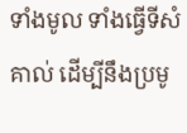ទាំងមូល ទាំងធ្វើទីសំគាល់ ដើម្បីនឹងប្រមូ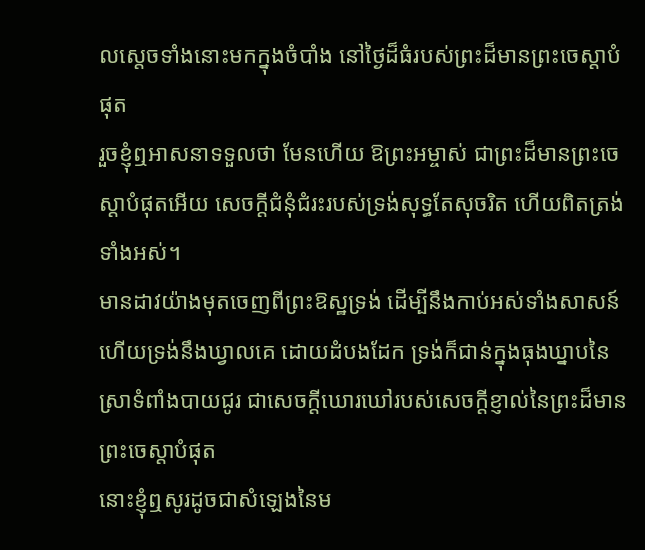លស្តេចទាំងនោះមកក្នុងចំបាំង នៅថ្ងៃដ៏ធំរបស់ព្រះដ៏មានព្រះចេស្តាបំផុត
រួចខ្ញុំឮអាសនាទទួលថា មែនហើយ ឱព្រះអម្ចាស់ ជាព្រះដ៏មានព្រះចេស្តាបំផុតអើយ សេចក្ដីជំនុំជំរះរបស់ទ្រង់សុទ្ធតែសុចរិត ហើយពិតត្រង់ទាំងអស់។
មានដាវយ៉ាងមុតចេញពីព្រះឱស្ឋទ្រង់ ដើម្បីនឹងកាប់អស់ទាំងសាសន៍ ហើយទ្រង់នឹងឃ្វាលគេ ដោយដំបងដែក ទ្រង់ក៏ជាន់ក្នុងធុងឃ្នាបនៃស្រាទំពាំងបាយជូរ ជាសេចក្ដីឃោរឃៅរបស់សេចក្ដីខ្ញាល់នៃព្រះដ៏មានព្រះចេស្តាបំផុត
នោះខ្ញុំឮសូរដូចជាសំឡេងនៃម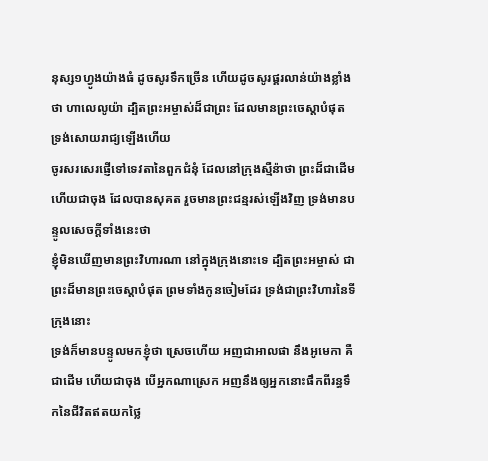នុស្ស១ហ្វូងយ៉ាងធំ ដូចសូរទឹកច្រើន ហើយដូចសូរផ្គរលាន់យ៉ាងខ្លាំងថា ហាលេលូយ៉ា ដ្បិតព្រះអម្ចាស់ដ៏ជាព្រះ ដែលមានព្រះចេស្តាបំផុត ទ្រង់សោយរាជ្យឡើងហើយ
ចូរសរសេរផ្ញើទៅទេវតានៃពួកជំនុំ ដែលនៅក្រុងស្មឺន៉ាថា ព្រះដ៏ជាដើម ហើយជាចុង ដែលបានសុគត រួចមានព្រះជន្មរស់ឡើងវិញ ទ្រង់មានបន្ទូលសេចក្ដីទាំងនេះថា
ខ្ញុំមិនឃើញមានព្រះវិហារណា នៅក្នុងក្រុងនោះទេ ដ្បិតព្រះអម្ចាស់ ជាព្រះដ៏មានព្រះចេស្តាបំផុត ព្រមទាំងកូនចៀមដែរ ទ្រង់ជាព្រះវិហារនៃទីក្រុងនោះ
ទ្រង់ក៏មានបន្ទូលមកខ្ញុំថា ស្រេចហើយ អញជាអាលផា នឹងអូមេកា គឺជាដើម ហើយជាចុង បើអ្នកណាស្រេក អញនឹងឲ្យអ្នកនោះផឹកពីរន្ធទឹកនៃជីវិតឥតយកថ្លៃ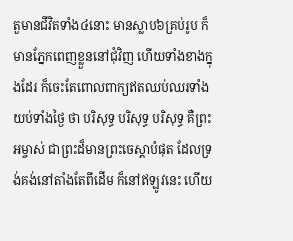តួមានជីវិតទាំង៤នោះ មានស្លាប៦គ្រប់រូប ក៏មានភ្នែកពេញខ្លួននៅជុំវិញ ហើយទាំងខាងក្នុងដែរ ក៏ចេះតែពោលពាក្យឥតឈប់ឈរទាំងយប់ទាំងថ្ងៃ ថា បរិសុទ្ធ បរិសុទ្ធ បរិសុទ្ធ គឺព្រះអម្ចាស់ ជាព្រះដ៏មានព្រះចេស្តាបំផុត ដែលទ្រង់គង់នៅតាំងតែពីដើម ក៏នៅឥឡូវនេះ ហើយ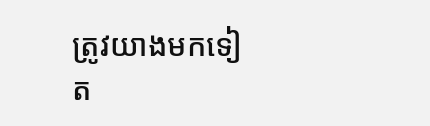ត្រូវយាងមកទៀត